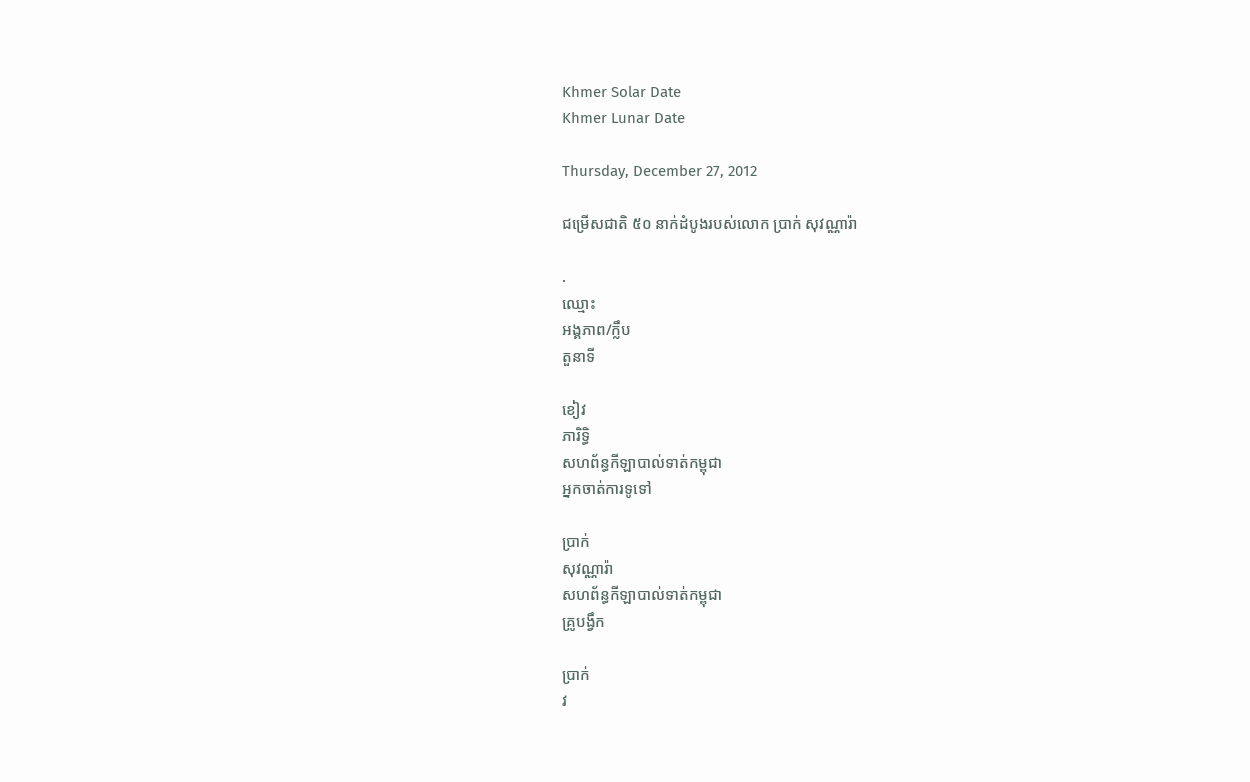Khmer Solar Date
Khmer Lunar Date

Thursday, December 27, 2012

ជម្រើសជាតិ ៥០ នាក់ដំបូងរបស់លោក ប្រាក់ សុវណ្ណារ៉ា

.
ឈ្មោះ
អង្គភាព/ក្លឹប
តួនាទី

ខៀវ
ភារិទ្ធិ
សហព័ន្ធកីឡាបាល់ទាត់កម្ពុជា
អ្នកចាត់ការទូទៅ

ប្រាក់
សុវណ្ណារ៉ា
សហព័ន្ធកីឡាបាល់ទាត់កម្ពុជា
គ្រូបង្វឹក

ប្រាក់
វ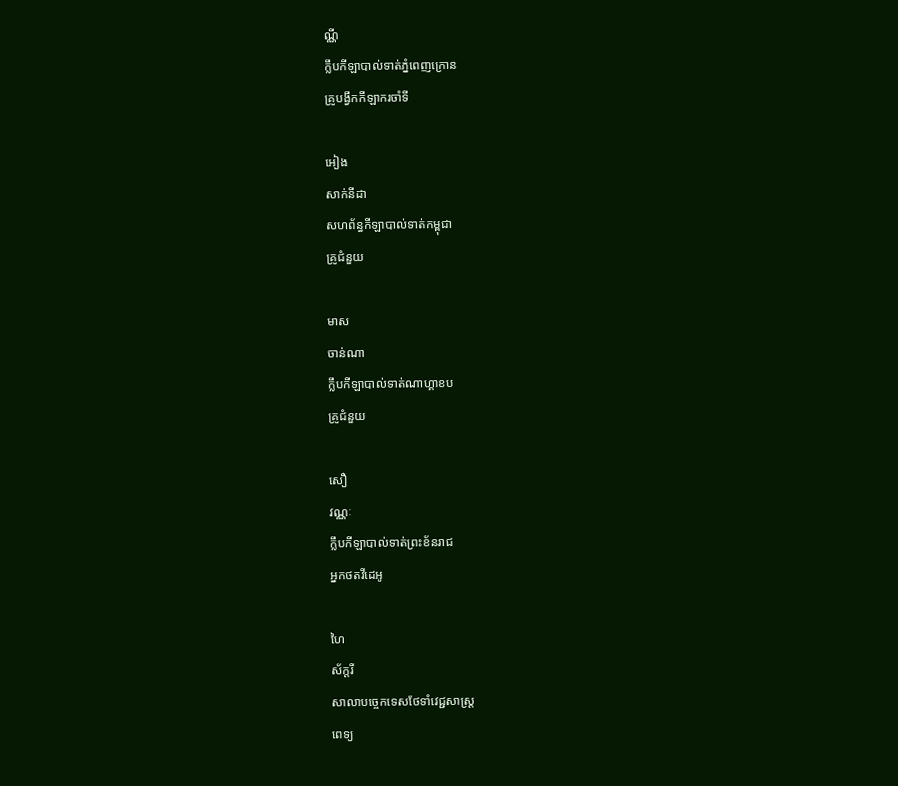ណ្ណី
ក្លឹបកីឡាបាល់ទាត់ភ្នំពេញក្រោន
គ្រូបង្វឹកកីឡាករចាំទី

អៀង
សាក់នីដា
សហព័ន្ធកីឡាបាល់ទាត់កម្ពុជា
គ្រូជំនួយ

មាស
ចាន់ណា
ក្លឹបកីឡាបាល់ទាត់ណាហ្គាខប
គ្រូជំនួយ

សឿ
វណ្ណៈ
ក្លឹបកីឡាបាល់ទាត់ព្រះខ័នរាជ
អ្នកថតវីដេអូ

ហៃ
ស័ក្តរី
សាលាបច្ចេកទេសថែទាំវេជ្ជសាស្រ្ត
ពេទ្យ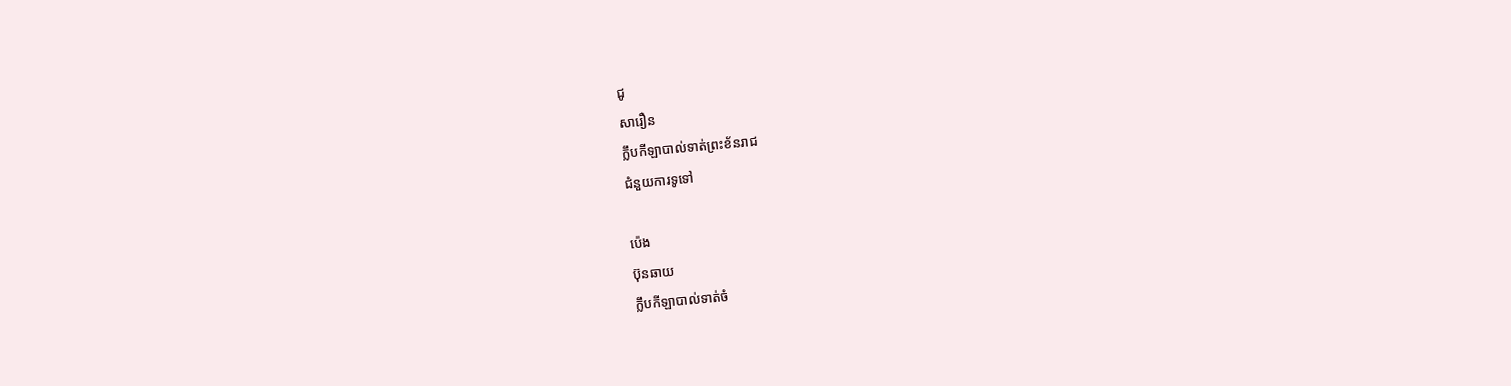ជូ
សារឿន
ក្លឹបកីឡាបាល់ទាត់ព្រះខ័នរាជ
ជំនួយការទូទៅ

ប៉េង
ប៊ុនឆាយ
ក្លឹបកីឡាបាល់ទាត់ចំ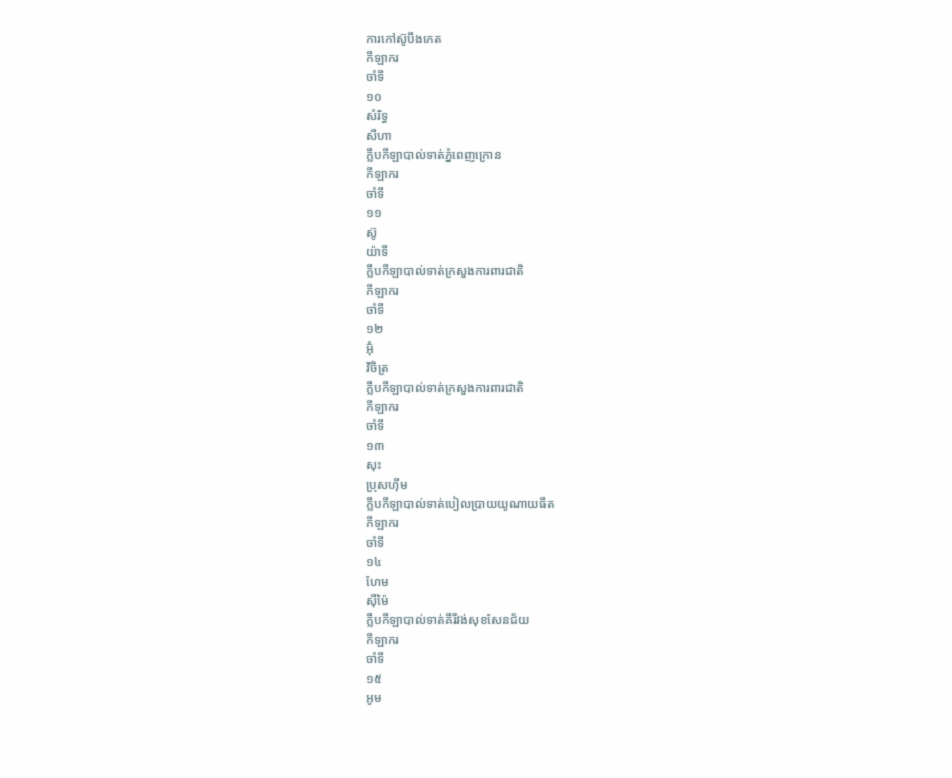ការកៅស៊ូបឹងកេត
កីឡាករ
ចាំទី
១០
សំរិទ្ធ
សីហា
ក្លឹបកីឡាបាល់ទាត់ភ្នំពេញក្រោន
កីឡាករ
ចាំទី
១១
ស៊ូ
យ៉ាទី
ក្លឹបកីឡាបាល់ទាត់ក្រសួងការពារជាតិ
កីឡាករ
ចាំទី
១២
អ៊ុំ
វិចិត្រ
ក្លឹបកីឡាបាល់ទាត់ក្រសួងការពារជាតិ
កីឡាករ
ចាំទី
១៣
សុះ
ប្រុសហ៊ីម
ក្លឹបកីឡាបាល់ទាត់បៀលប្រាយយូណាយធីត
កីឡាករ
ចាំទី
១៤
ហែម
ស៊ីម៉ៃ
ក្លឹបកីឡាបាល់ទាត់គីរីវង់សុខសែនជ័យ
កីឡាករ
ចាំទី
១៥
អូម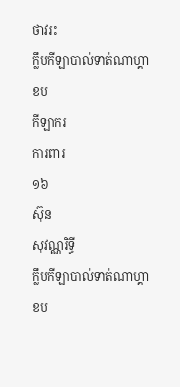ថាវរះ
ក្លឹបកីឡាបាល់ទាត់ណាហ្គាខប
កីឡាករ
ការពារ
១៦
ស៊ុន
សុវណ្ណរិទ្ធី
ក្លឹបកីឡាបាល់ទាត់ណាហ្គាខប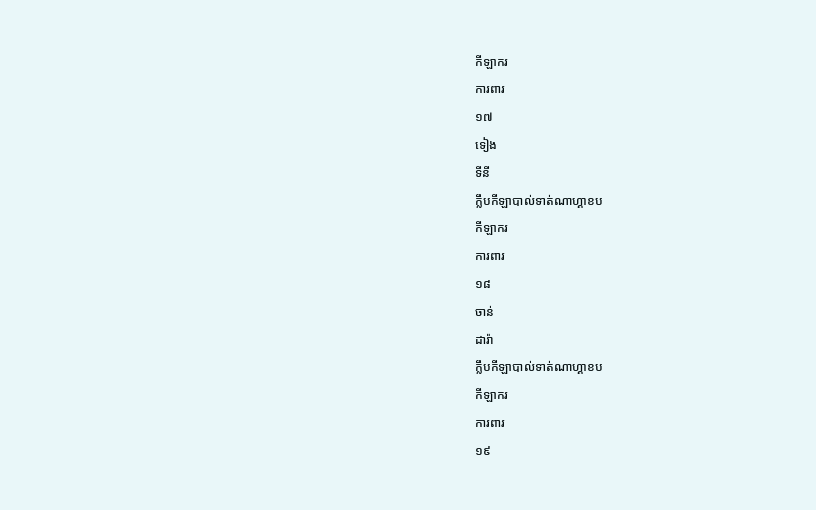កីឡាករ
ការពារ
១៧
ទៀង
ទីនី
ក្លឹបកីឡាបាល់ទាត់ណាហ្គាខប
កីឡាករ
ការពារ
១៨
ចាន់
ដារ៉ា
ក្លឹបកីឡាបាល់ទាត់ណាហ្គាខប
កីឡាករ
ការពារ
១៩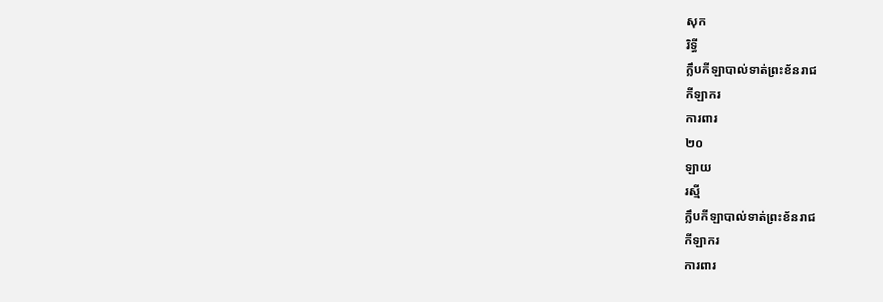សុក
រិទ្ធី
ក្លឹបកីឡាបាល់ទាត់ព្រះខ័នរាជ
កីឡាករ
ការពារ
២០
ឡាយ
រស្មី
ក្លឹបកីឡាបាល់ទាត់ព្រះខ័នរាជ
កីឡាករ
ការពារ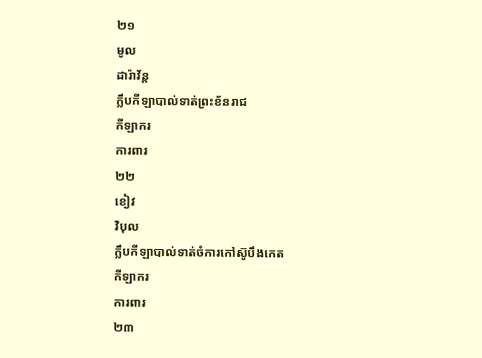២១
មូល
ដារ៉ាវ័ន្ត
ក្លឹបកីឡាបាល់ទាត់ព្រះខ័នរាជ
កីឡាករ
ការពារ
២២
ខៀវ
វិបុល
ក្លឹបកីឡាបាល់ទាត់ចំការកៅស៊ូបឹងកេត
កីឡាករ
ការពារ
២៣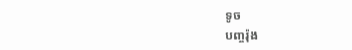ទូច
បញ្ចរ៉ុង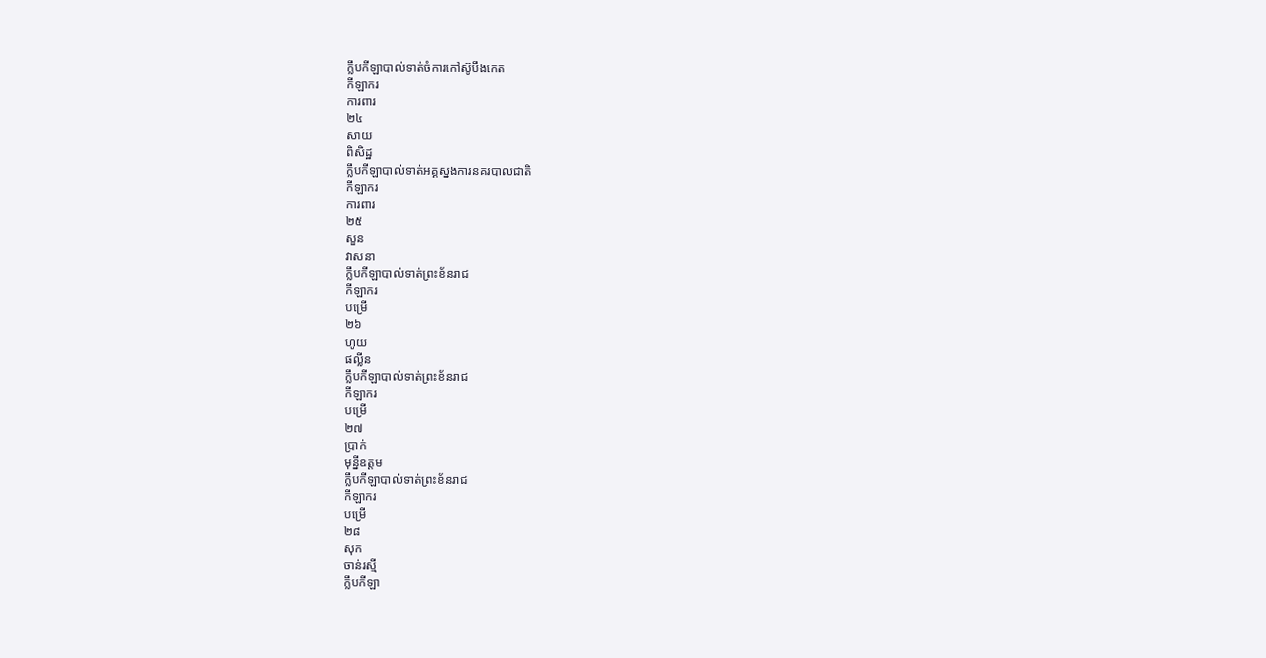ក្លឹបកីឡាបាល់ទាត់ចំការកៅស៊ូបឹងកេត
កីឡាករ
ការពារ
២៤
សាយ
ពិសិដ្ឋ
ក្លឹបកីឡាបាល់ទាត់អគ្គស្នងការនគរបាលជាតិ
កីឡាករ
ការពារ
២៥
សួន
វាសនា
ក្លឹបកីឡាបាល់ទាត់ព្រះខ័នរាជ
កីឡាករ
បម្រើ
២៦
ហូយ
ផល្លីន
ក្លឹបកីឡាបាល់ទាត់ព្រះខ័នរាជ
កីឡាករ
បម្រើ
២៧
ប្រាក់
មុន្នីឧត្តម
ក្លឹបកីឡាបាល់ទាត់ព្រះខ័នរាជ
កីឡាករ
បម្រើ
២៨
សុក
ចាន់រស្មី
ក្លឹបកីឡា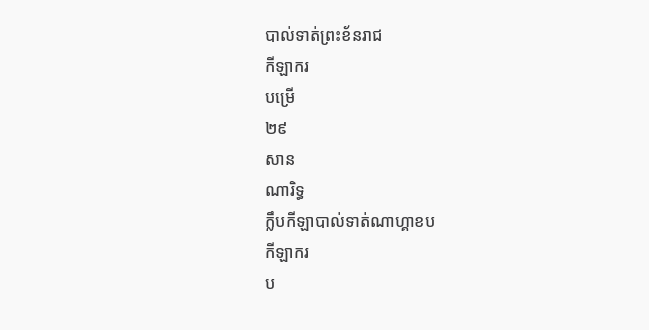បាល់ទាត់ព្រះខ័នរាជ
កីឡាករ
បម្រើ
២៩
សាន
ណារិទ្ធ
ក្លឹបកីឡាបាល់ទាត់ណាហ្គាខប
កីឡាករ
ប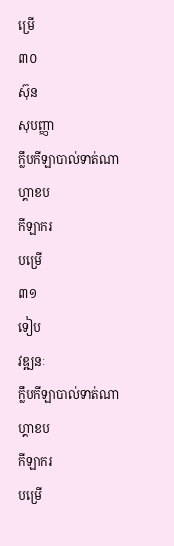ម្រើ
៣០
ស៊ុន
សុបញ្ញា
ក្លឹបកីឡាបាល់ទាត់ណាហ្គាខប
កីឡាករ
បម្រើ
៣១
ទៀប
វឌ្ឍនៈ
ក្លឹបកីឡាបាល់ទាត់ណាហ្គាខប
កីឡាករ
បម្រើ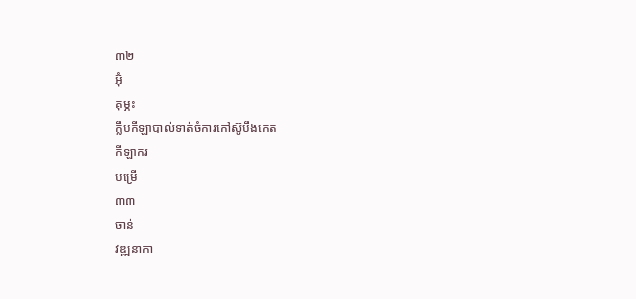៣២
អ៊ុំ
គុម្ភះ
ក្លឹបកីឡាបាល់ទាត់ចំការកៅស៊ូបឹងកេត
កីឡាករ
បម្រើ
៣៣
ចាន់
វឌ្ឍនាកា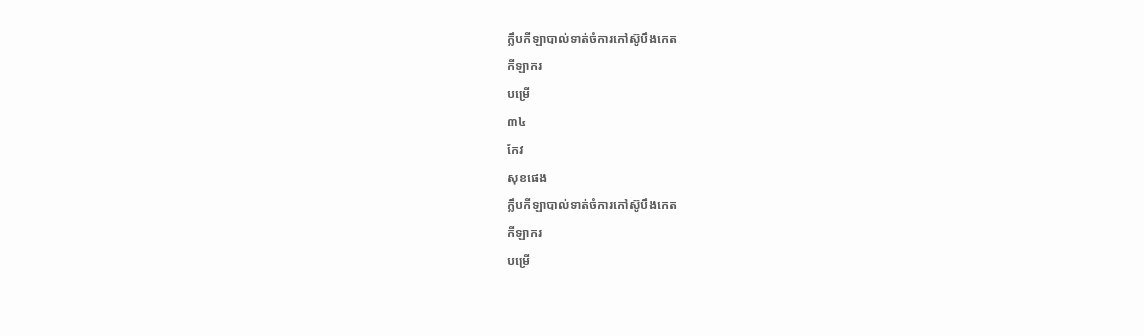ក្លឹបកីឡាបាល់ទាត់ចំការកៅស៊ូបឹងកេត
កីឡាករ
បម្រើ
៣៤
កែវ
សុខផេង
ក្លឹបកីឡាបាល់ទាត់ចំការកៅស៊ូបឹងកេត
កីឡាករ
បម្រើ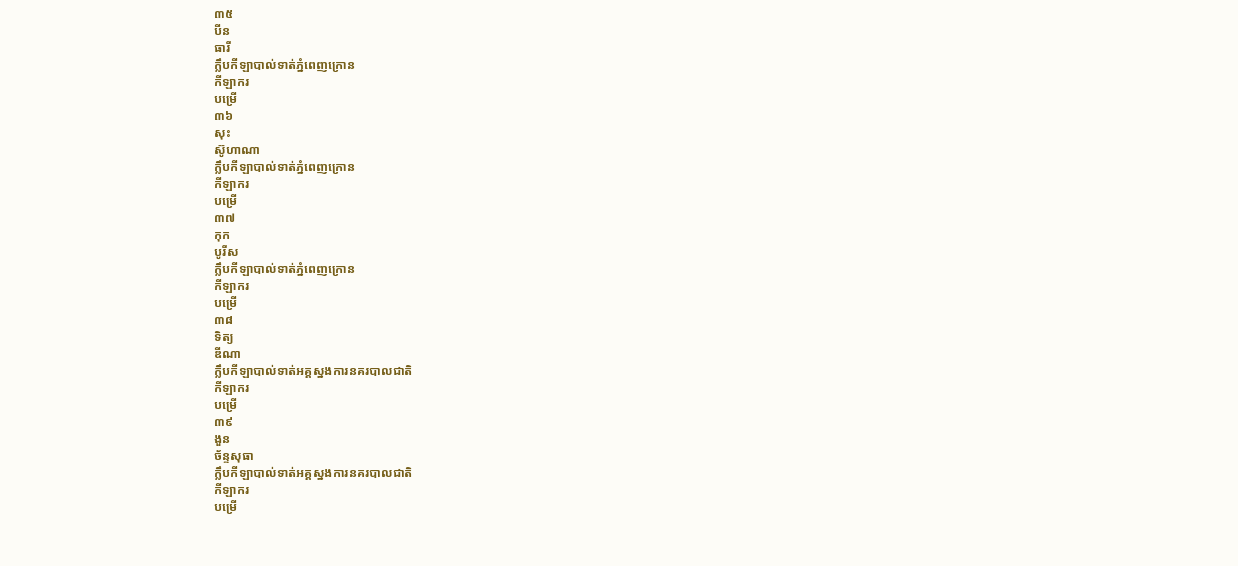៣៥
បីន
ធារី
ក្លឹបកីឡាបាល់ទាត់ភ្នំពេញក្រោន
កីឡាករ
បម្រើ
៣៦
សុះ
ស៊ូហាណា
ក្លឹបកីឡាបាល់ទាត់ភ្នំពេញក្រោន
កីឡាករ
បម្រើ
៣៧
កុក
បូរីស
ក្លឹបកីឡាបាល់ទាត់ភ្នំពេញក្រោន
កីឡាករ
បម្រើ
៣៨
ទិត្យ
ឌីណា
ក្លឹបកីឡាបាល់ទាត់អគ្គស្នងការនគរបាលជាតិ
កីឡាករ
បម្រើ
៣៩
ងួន
ច័ន្ទសុធា
ក្លឹបកីឡាបាល់ទាត់អគ្គស្នងការនគរបាលជាតិ
កីឡាករ
បម្រើ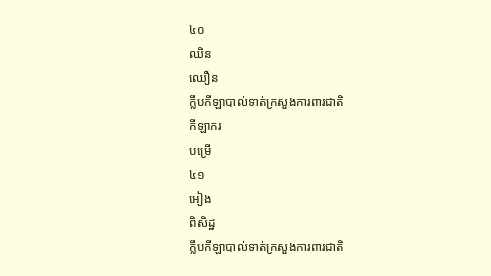៤០
ឈិន
ឈឿន
ក្លឹបកីឡាបាល់ទាត់ក្រសួងការពារជាតិ
កីឡាករ
បម្រើ
៤១
អៀង
ពិសិដ្ឋ
ក្លឹបកីឡាបាល់ទាត់ក្រសួងការពារជាតិ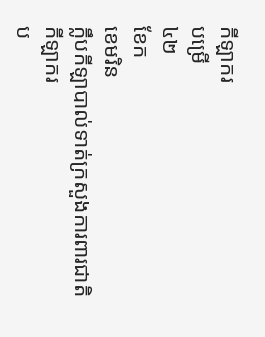កីឡាករ
បម្រើ
៤២
ខែក
ខេមរិន
ក្លឹបកីឡាបាល់ទាត់ក្រសួងការពារជាតិ
កីឡាករ
ប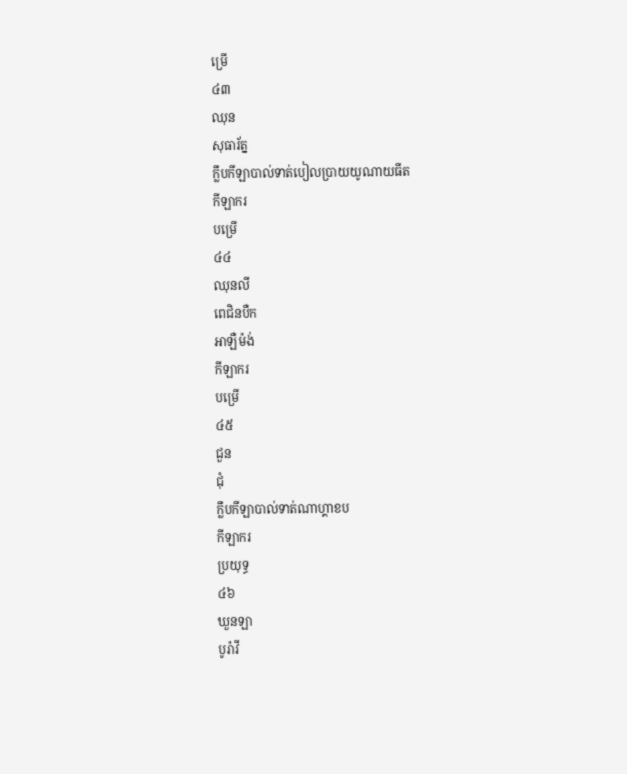ម្រើ
៤៣
ឈុន
សុធារ័ត្ន
ក្លឹបកីឡាបាល់ទាត់បៀលប្រាយយូណាយធីត
កីឡាករ
បម្រើ
៤៤
ឈុនលី
ពេជិនបឺក
អាឡឺម៉ង់
កីឡាករ
បម្រើ
៤៥
ជួន
ជុំ
ក្លឹបកីឡាបាល់ទាត់ណាហ្គាខប
កីឡាករ
ប្រយុទ្ធ
៤៦
ឃួនឡា
បូរ៉ាវី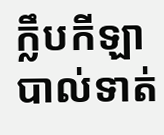ក្លឹបកីឡាបាល់ទាត់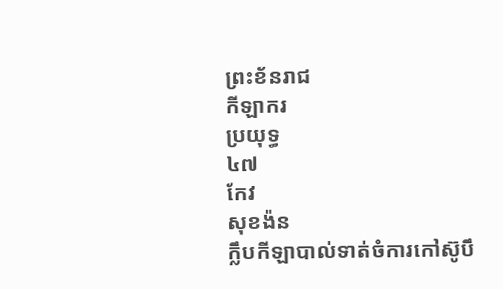ព្រះខ័នរាជ
កីឡាករ
ប្រយុទ្ធ
៤៧
កែវ
សុខង៉ន
ក្លឹបកីឡាបាល់ទាត់ចំការកៅស៊ូបឹ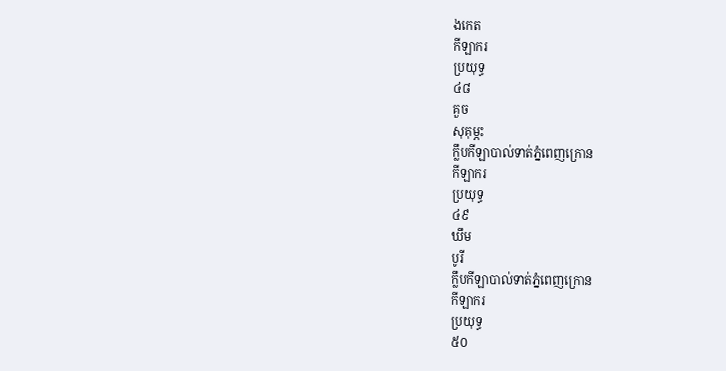ងកេត
កីឡាករ
ប្រយុទ្ធ
៤៨
គួច
សុគុម្ភះ
ក្លឹបកីឡាបាល់ទាត់ភ្នំពេញក្រោន
កីឡាករ
ប្រយុទ្ធ
៤៩
ឃឹម
បូរី
ក្លឹបកីឡាបាល់ទាត់ភ្នំពេញក្រោន
កីឡាករ
ប្រយុទ្ធ
៥០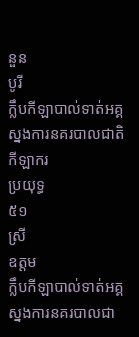នួន
បូរី
ក្លឹបកីឡាបាល់ទាត់អគ្គស្នងការនគរបាលជាតិ
កីឡាករ
ប្រយុទ្ធ
៥១
ស្រី
ឧត្តម
ក្លឹបកីឡាបាល់ទាត់អគ្គស្នងការនគរបាលជា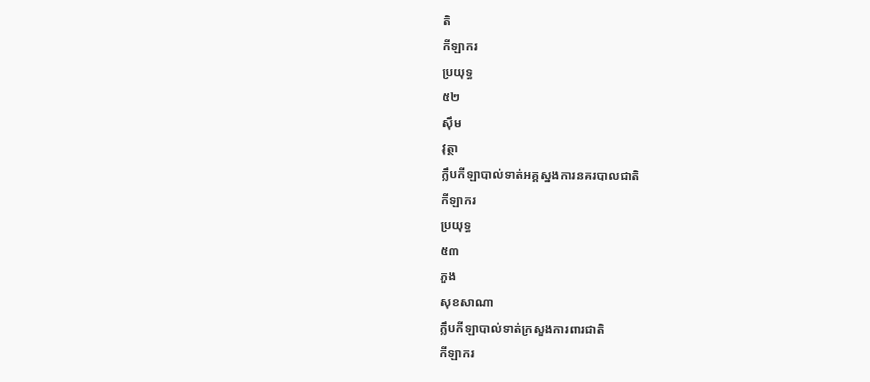តិ
កីឡាករ
ប្រយុទ្ធ
៥២
ស៊ឹម
វុត្ថា
ក្លឹបកីឡាបាល់ទាត់អគ្គស្នងការនគរបាលជាតិ
កីឡាករ
ប្រយុទ្ធ
៥៣
ភួង
សុខសាណា
ក្លឹបកីឡាបាល់ទាត់ក្រសួងការពារជាតិ
កីឡាករ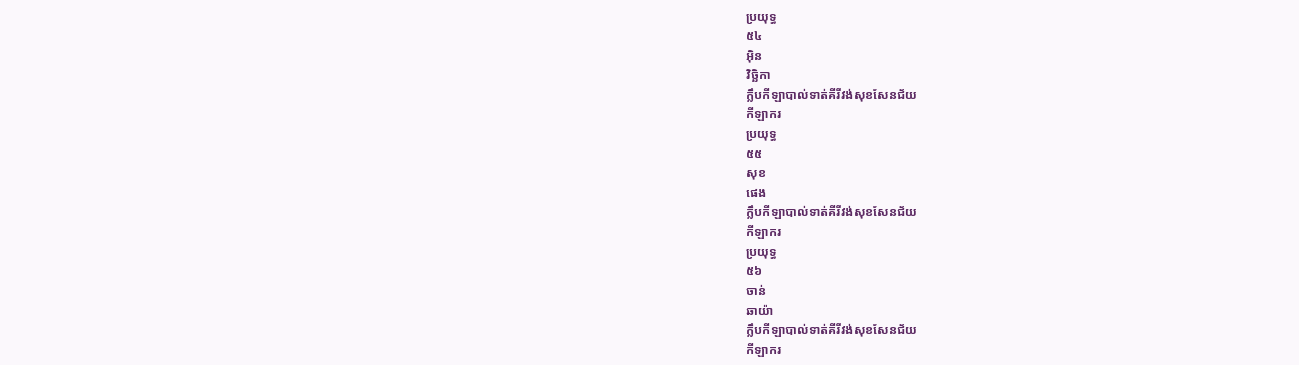ប្រយុទ្ធ
៥៤
អ៊ិន
វិច្ឆិកា
ក្លឹបកីឡាបាល់ទាត់គីរីវង់សុខសែនជ័យ
កីឡាករ
ប្រយុទ្ធ
៥៥
សុខ
ផេង
ក្លឹបកីឡាបាល់ទាត់គីរីវង់សុខសែនជ័យ
កីឡាករ
ប្រយុទ្ធ
៥៦
ចាន់
ឆាយ៉ា
ក្លឹបកីឡាបាល់ទាត់គីរីវង់សុខសែនជ័យ
កីឡាករ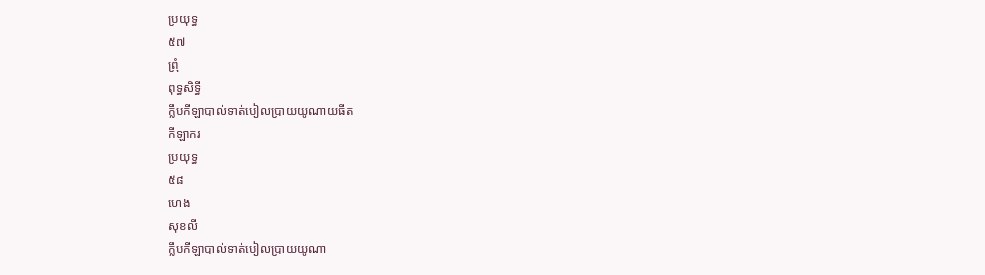ប្រយុទ្ធ
៥៧
ព្រុំ
ពុទ្ធសិទ្ធី
ក្លឹបកីឡាបាល់ទាត់បៀលប្រាយយូណាយធីត
កីឡាករ
ប្រយុទ្ធ
៥៨
ហេង
សុខលី
ក្លឹបកីឡាបាល់ទាត់បៀលប្រាយយូណា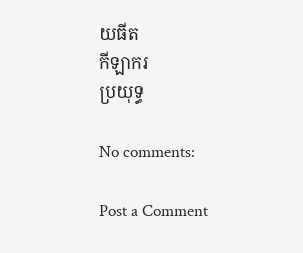យធីត
កីឡាករ
ប្រយុទ្ធ

No comments:

Post a Comment